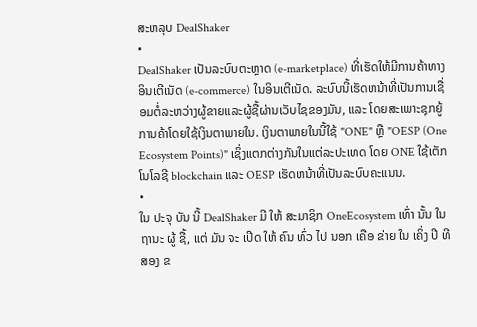ສະຫລຸບ DealShaker
•
DealShaker ເປັນລະບົບຕະຫຼາດ (e-marketplace) ທີ່ເຮັດໃຫ້ມີການຄ້າທາງອິນເຕີເນັດ (e-commerce) ໃນອິນເຕີເນັດ. ລະບົບນີ້ເຮັດຫນ້າທີ່ເປັນການເຊື່ອມຕໍ່ລະຫວ່າງຜູ້ຂາຍແລະຜູ້ຊື້ຜ່ານເວັບໄຊຂອງມັນ, ແລະ ໂດຍສະເພາະຊຸກຍູ້ການຄ້າໂດຍໃຊ້ເງິນຕາພາຍໃນ. ເງິນຕາພາຍໃນນີ້ໃຊ້ "ONE" ຫຼື "OESP (One Ecosystem Points)" ເຊິ່ງແຕກຕ່າງກັນໃນແຕ່ລະປະເທດ ໂດຍ ONE ໃຊ້ເຕັກໂນໂລຊີ blockchain ແລະ OESP ເຮັດຫນ້າທີ່ເປັນລະບົບຄະແນນ.
•
ໃນ ປະຈຸ ບັນ ນີ້ DealShaker ມີ ໃຫ້ ສະມາຊິກ OneEcosystem ເທົ່າ ນັ້ນ ໃນ ຖານະ ຜູ້ ຊື້, ແຕ່ ມັນ ຈະ ເປີດ ໃຫ້ ຄົນ ທົ່ວ ໄປ ນອກ ເຄືອ ຂ່າຍ ໃນ ເຄິ່ງ ປີ ທີ ສອງ ຂ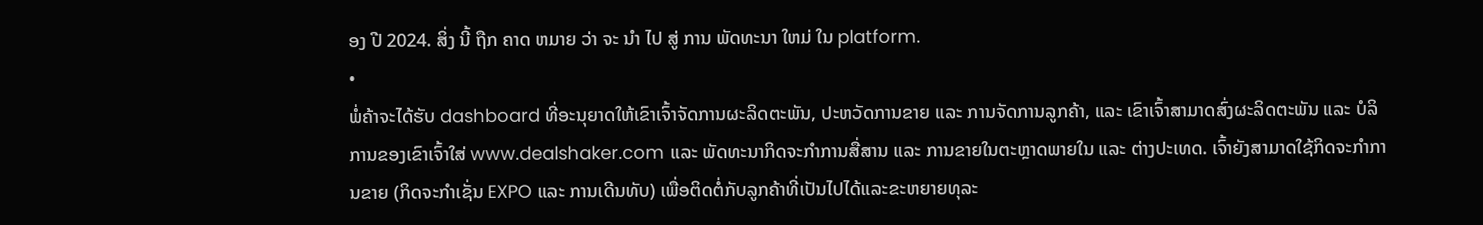ອງ ປີ 2024. ສິ່ງ ນີ້ ຖືກ ຄາດ ຫມາຍ ວ່າ ຈະ ນໍາ ໄປ ສູ່ ການ ພັດທະນາ ໃຫມ່ ໃນ platform.
•
ພໍ່ຄ້າຈະໄດ້ຮັບ dashboard ທີ່ອະນຸຍາດໃຫ້ເຂົາເຈົ້າຈັດການຜະລິດຕະພັນ, ປະຫວັດການຂາຍ ແລະ ການຈັດການລູກຄ້າ, ແລະ ເຂົາເຈົ້າສາມາດສົ່ງຜະລິດຕະພັນ ແລະ ບໍລິການຂອງເຂົາເຈົ້າໃສ່ www.dealshaker.com ແລະ ພັດທະນາກິດຈະກໍາການສື່ສານ ແລະ ການຂາຍໃນຕະຫຼາດພາຍໃນ ແລະ ຕ່າງປະເທດ. ເຈົ້າຍັງສາມາດໃຊ້ກິດຈະກໍາການຂາຍ (ກິດຈະກໍາເຊັ່ນ EXPO ແລະ ການເດີນທັບ) ເພື່ອຕິດຕໍ່ກັບລູກຄ້າທີ່ເປັນໄປໄດ້ແລະຂະຫຍາຍທຸລະ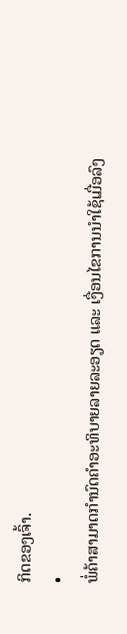ກິດຂອງເຈົ້າ.
•
ພໍ່ຄ້າສາມາດກໍານົດຄໍາອະທິບາຍລາຍລະອຽດ ແລະ ເງື່ອນໄຂການນໍາໃຊ້ເມື່ອລົງ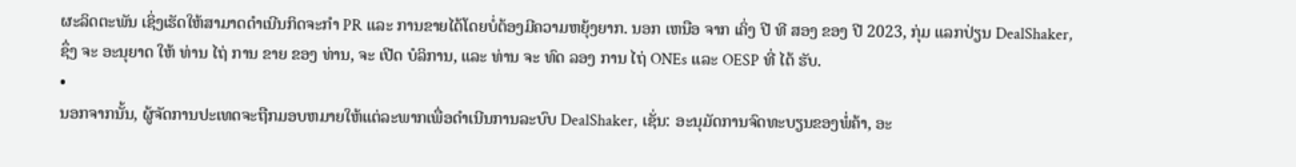ຜະລິດຕະພັນ ເຊິ່ງເຮັດໃຫ້ສາມາດດໍາເນີນກິດຈະກໍາ PR ແລະ ການຂາຍໄດ້ໂດຍບໍ່ຕ້ອງມີຄວາມຫຍຸ້ງຍາກ. ນອກ ເຫນືອ ຈາກ ເຄິ່ງ ປີ ທີ ສອງ ຂອງ ປີ 2023, ກຸ່ມ ແລກປ່ຽນ DealShaker, ຊຶ່ງ ຈະ ອະນຸຍາດ ໃຫ້ ທ່ານ ໄຖ່ ການ ຂາຍ ຂອງ ທ່ານ, ຈະ ເປີດ ບໍລິການ, ແລະ ທ່ານ ຈະ ທົດ ລອງ ການ ໄຖ່ ONEs ແລະ OESP ທີ່ ໄດ້ ຮັບ.
•
ນອກຈາກນັ້ນ, ຜູ້ຈັດການປະເທດຈະຖືກມອບຫມາຍໃຫ້ແຕ່ລະພາກເພື່ອດໍາເນີນການລະບົບ DealShaker, ເຊັ່ນ: ອະນຸມັດການຈົດທະບຽນຂອງພໍ່ຄ້າ, ອະ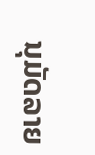ນຸມັດລາຍ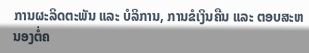ການຜະລິດຕະພັນ ແລະ ບໍລິການ, ການຂໍເງິນຄືນ ແລະ ຕອບສະຫນອງຕໍ່ຄ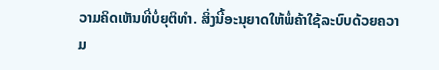ວາມຄິດເຫັນທີ່ບໍ່ຍຸຕິທໍາ. ສິ່ງນີ້ອະນຸຍາດໃຫ້ພໍ່ຄ້າໃຊ້ລະບົບດ້ວຍຄວາມ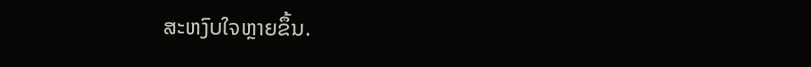ສະຫງົບໃຈຫຼາຍຂຶ້ນ.